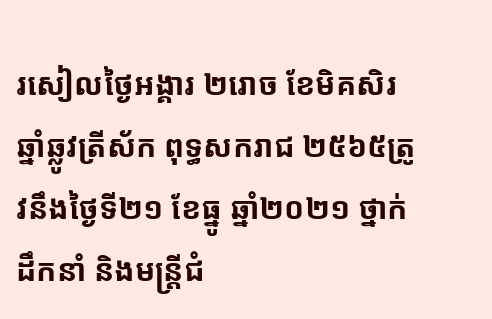រសៀលថ្ងៃអង្គារ ២រោច ខែមិគសិរ ឆ្នាំឆ្លូវត្រីស័ក ពុទ្ធសករាជ ២៥៦៥ត្រូវនឹងថ្ងៃទី២១ ខែធ្នូ ឆ្នាំ២០២១ ថ្នាក់ដឹកនាំ និងមន្រ្តីជំ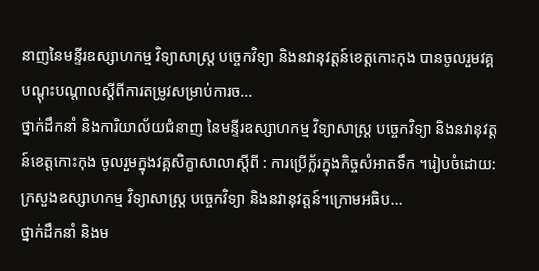នាញនៃមន្ទីរឧស្សាហកម្ម វិទ្យាសាស្រ្ត បច្ចេកវិទ្យា និងនវានុវត្តន៍ខេត្តកោះកុង បានចូលរួមវគ្គបណ្តុះបណ្តាលស្តីពីការតម្រូវសម្រាប់ការច...
ថ្នាក់ដឹកនាំ និងការិយាល័យជំនាញ នៃមន្ទីរឧស្សាហកម្ម វិទ្យាសាស្រ្ត បច្ចេកវិទ្យា និងនវានុវត្តន៍ខេត្តកោះកុង ចូលរួមក្នុងវគ្គសិក្ខាសាលាស្តីពី : ការប្រើក្ល័រក្នុងកិច្ចសំអាតទឹក ។រៀបចំដោយ: ក្រសួងឧស្សាហកម្ម វិទ្យាសាស្ត្រ បច្ចេកវិទ្យា និងនវានុវត្តន៍។ក្រោមអធិប...
ថ្នាក់ដឹកនាំ និងម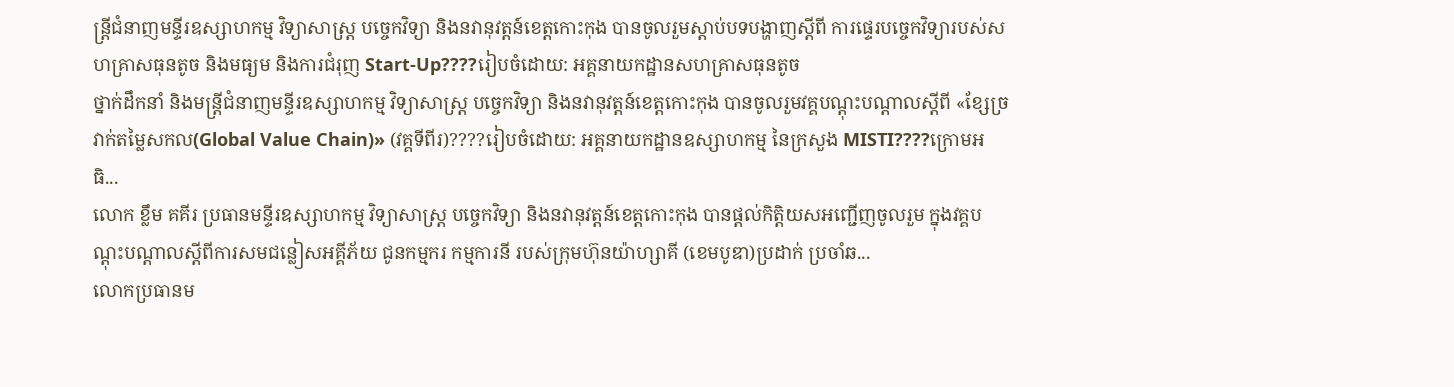ន្ត្រីជំនាញមន្ទីរឧស្សាហកម្ម វិទ្យាសាស្រ្ត បច្ចេកវិទ្យា និងនវានុវត្តន៍ខេត្តកោះកុង បានចូលរួមស្តាប់បទបង្ហាញស្តីពី ការផ្ទេរបច្ចេកវិទ្យារបស់សហគ្រាសធុនតូច និងមធ្យម និងការជំរុញ Start-Up????រៀបចំដោយ: អគ្គនាយកដ្ឋានសហគ្រាសធុនតូច
ថ្នាក់ដឹកនាំ និងមន្ត្រីជំនាញមន្ទីរឧស្សាហកម្ម វិទ្យាសាស្រ្ត បច្ចេកវិទ្យា និងនវានុវត្តន៍ខេត្តកោះកុង បានចូលរួមវគ្គបណ្តុះបណ្តាលស្តីពី «ខ្សែច្រវាក់តម្លៃសកល(Global Value Chain)» (វគ្គទីពីរ)????រៀបចំដោយ: អគ្គនាយកដ្ឋានឧស្សាហកម្ម នៃក្រសួង MISTI????ក្រោមអធិ...
លោក ខ្លឹម គគីរ ប្រធានមន្ទីរឧស្សាហកម្ម វិទ្យាសាស្រ្ត បច្ចេកវិទ្យា និងនវានុវត្តន៍ខេត្តកោះកុង បានផ្តល់កិត្តិយសអញ្ជេីញចូលរួម ក្នុងវគ្គបណ្តុះបណ្តាលស្តីពីការសមជន្លៀសអគ្គីភ័យ ជូនកម្មករ កម្មការនី របស់ក្រុមហ៊ុនយ៉ាហ្សាគី (ខេមបូឌា)ប្រដាក់ ប្រចាំឆ...
លោកប្រធានម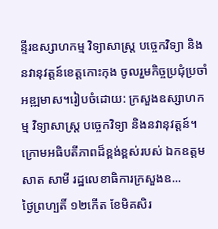ន្ទីរឧស្សាហកម្ម វិទ្យាសាស្រ្ត បច្ចេកវិទ្យា និងនវានុវត្តន៍ខេត្តកោះកុង ចូលរួមកិច្ចប្រជុំប្រចាំអឌ្ឍមាស។រៀបចំដោយ: ក្រសួងឧស្សាហកម្ម វិទ្យាសាស្ត្រ បច្ចេកវិទ្យា និងនវានុវត្តន៍។ក្រោមអធិបតីភាពដ៏ខ្ពង់ខ្ពស់របស់ ឯកឧត្តម សាត សាមី រដ្ឋលេខាធិការក្រសួងឧ...
ថ្ងៃព្រហ្បតិ៍ ១២កើត ខែមិគសិរ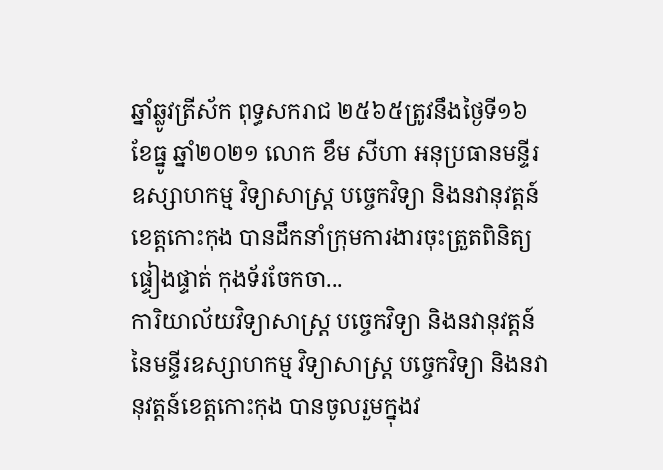ឆ្នាំឆ្លូវត្រីស័ក ពុទ្ធសករាជ ២៥៦៥ត្រូវនឹងថ្ងៃទី១៦ ខែធ្នូ ឆ្នាំ២០២១ លោក ខឹម សីហា អនុប្រធានមន្ទីរឧស្សាហកម្ម វិទ្យាសាស្រ្ត បច្ចេកវិទ្យា និងនវានុវត្តន៍ខេត្តកោះកុង បានដឹកនាំក្រុមការងារចុះត្រួតពិនិត្យ ផ្ទៀងផ្ទាត់ កុងទ័រចែកចា...
ការិយាល័យវិទ្យាសាស្រ្ត បច្ចេកវិទ្យា និងនវានុវត្តន៍ នៃមន្ទីរឧស្សាហកម្ម វិទ្យាសាស្រ្ត បច្ចេកវិទ្យា និងនវានុវត្តន៍ខេត្តកោះកុង បានចូលរួមក្នុងវ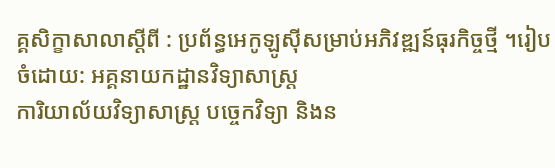គ្គសិក្ខាសាលាស្តីពី : ប្រព័ន្ធអេកូឡូស៊ីសម្រាប់អភិវឌ្ឍន៍ធុរកិច្ចថ្មី ។រៀបចំដោយ: អគ្គនាយកដ្ឋានវិទ្យាសាស្រ្ត
ការិយាល័យវិទ្យាសាស្រ្ត បច្ចេកវិទ្យា និងន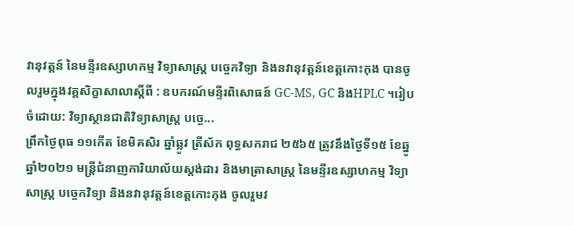វានុវត្តន៍ នៃមន្ទីរឧស្សាហកម្ម វិទ្យាសាស្រ្ត បច្ចេកវិទ្យា និងនវានុវត្តន៍ខេត្តកោះកុង បានចូលរួមក្នុងវគ្គសិក្ខាសាលាស្តីពី : ឧបករណ៍មន្ទីរពិសោធន៍ GC-MS, GC និងHPLC ។រៀបចំដោយ: វិទ្យាស្ថានជាតិវិទ្យាសាស្រ្ត បច្ចេ...
ព្រឹកថ្ងៃពុធ ១១កើត ខែមិគសិរ ឆ្នាំឆ្លូវ ត្រីស័ក ពុទ្ធសករាជ ២៥៦៥ ត្រូវនឹងថ្ងៃទី១៥ ខែឆ្នូ ឆ្នាំ២០២១ មន្ត្រីជំនាញការិយាល័យស្តង់ដារ និងមាត្រាសាស្ត្រ នៃមន្ទីរឧស្សាហកម្ម វិទ្យាសាស្រ្ត បច្ចេកវិទ្យា និងនវានុវត្តន៍ខេត្តកោះកុង ចូលរួមវ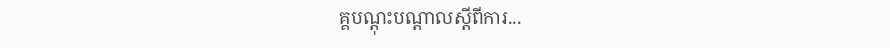គ្គបណ្តុះបណ្តាលស្តីពីការ...